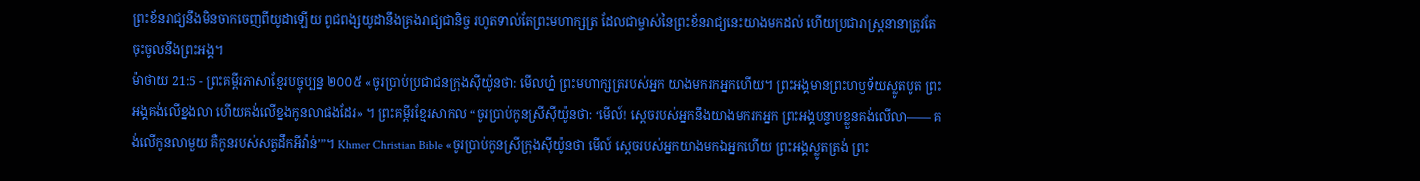ព្រះខ័នរាជ្យនឹងមិនចាកចេញពីយូដាឡើយ ពូជពង្សយូដានឹងគ្រងរាជ្យជានិច្ច រហូតទាល់តែព្រះមហាក្សត្រ ដែលជាម្ចាស់នៃព្រះខ័នរាជ្យនេះយាងមកដល់ ហើយប្រជារាស្ត្រនានាត្រូវតែចុះចូលនឹងព្រះអង្គ។
ម៉ាថាយ 21:5 - ព្រះគម្ពីរភាសាខ្មែរបច្ចុប្បន្ន ២០០៥ «ចូរប្រាប់ប្រជាជនក្រុងស៊ីយ៉ូនថា: មើលហ្ន៎ ព្រះមហាក្សត្ររបស់អ្នក យាងមករកអ្នកហើយ។ ព្រះអង្គមានព្រះហឫទ័យស្លូតបូត ព្រះអង្គគង់លើខ្នងលា ហើយគង់លើខ្នងកូនលាផងដែរ» ។ ព្រះគម្ពីរខ្មែរសាកល “ចូរប្រាប់កូនស្រីស៊ីយ៉ូនថា: ‘មើល៍! ស្ដេចរបស់អ្នកនឹងយាងមករកអ្នក ព្រះអង្គបន្ទាបខ្លួនគង់លើលា—— គង់លើកូនលាមួយ គឺកូនរបស់សត្វដឹកអីវ៉ាន់’”។ Khmer Christian Bible «ចូរប្រាប់កូនស្រីក្រុងស៊ីយ៉ូនថា មើល៍ ស្ដេចរបស់អ្នកយាងមកឯអ្នកហើយ ព្រះអង្គស្លូតត្រង់ ព្រះ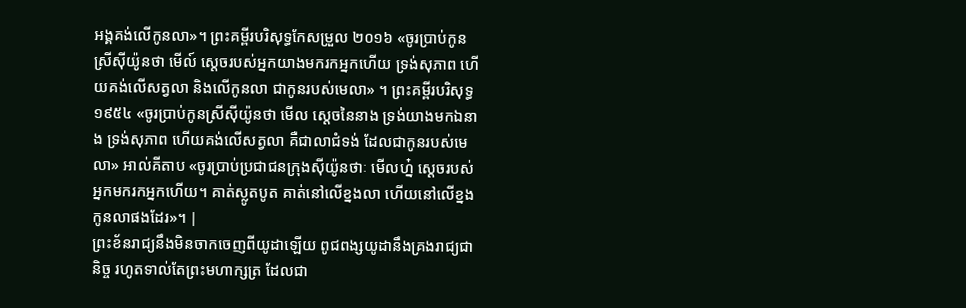អង្គគង់លើកូនលា»។ ព្រះគម្ពីរបរិសុទ្ធកែសម្រួល ២០១៦ «ចូរប្រាប់កូនស្រីស៊ីយ៉ូនថា មើល៍ ស្តេចរបស់អ្នកយាងមករកអ្នកហើយ ទ្រង់សុភាព ហើយគង់លើសត្វលា និងលើកូនលា ជាកូនរបស់មេលា» ។ ព្រះគម្ពីរបរិសុទ្ធ ១៩៥៤ «ចូរប្រាប់កូនស្រីស៊ីយ៉ូនថា មើល ស្តេចនៃនាង ទ្រង់យាងមកឯនាង ទ្រង់សុភាព ហើយគង់លើសត្វលា គឺជាលាជំទង់ ដែលជាកូនរបស់មេលា» អាល់គីតាប «ចូរប្រាប់ប្រជាជនក្រុងស៊ីយ៉ូនថាៈ មើលហ្ន៎ ស្តេចរបស់អ្នកមករកអ្នកហើយ។ គាត់ស្លូតបូត គាត់នៅលើខ្នងលា ហើយនៅលើខ្នងកូនលាផងដែរ»។ |
ព្រះខ័នរាជ្យនឹងមិនចាកចេញពីយូដាឡើយ ពូជពង្សយូដានឹងគ្រងរាជ្យជានិច្ច រហូតទាល់តែព្រះមហាក្សត្រ ដែលជា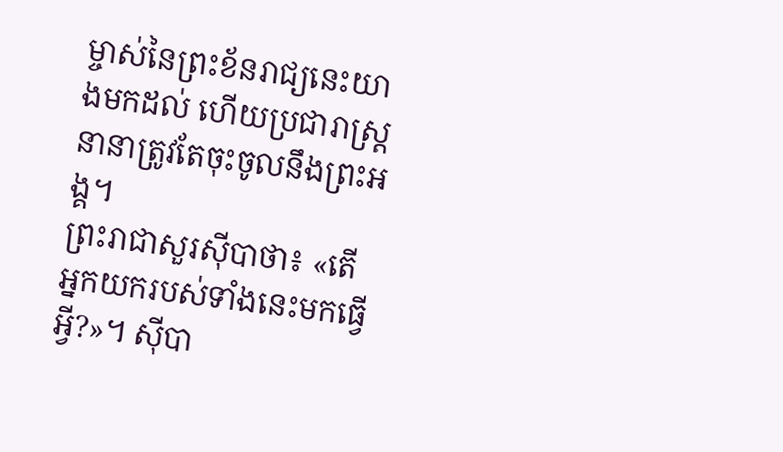ម្ចាស់នៃព្រះខ័នរាជ្យនេះយាងមកដល់ ហើយប្រជារាស្ត្រនានាត្រូវតែចុះចូលនឹងព្រះអង្គ។
ព្រះរាជាសួរស៊ីបាថា៖ «តើអ្នកយករបស់ទាំងនេះមកធ្វើអ្វី?»។ ស៊ីបា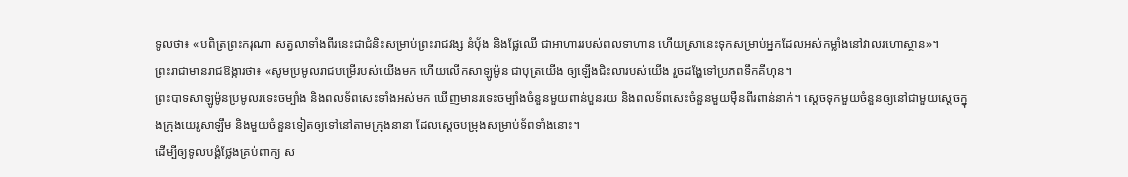ទូលថា៖ «បពិត្រព្រះករុណា សត្វលាទាំងពីរនេះជាជំនិះសម្រាប់ព្រះរាជវង្ស នំប៉័ង និងផ្លែឈើ ជាអាហាររបស់ពលទាហាន ហើយស្រានេះទុកសម្រាប់អ្នកដែលអស់កម្លាំងនៅវាលរហោស្ថាន»។
ព្រះរាជាមានរាជឱង្ការថា៖ «សូមប្រមូលរាជបម្រើរបស់យើងមក ហើយលើកសាឡូម៉ូន ជាបុត្រយើង ឲ្យឡើងជិះលារបស់យើង រួចដង្ហែទៅប្រភពទឹកគីហុន។
ព្រះបាទសាឡូម៉ូនប្រមូលរទេះចម្បាំង និងពលទ័ពសេះទាំងអស់មក ឃើញមានរទេះចម្បាំងចំនួនមួយពាន់បួនរយ និងពលទ័ពសេះចំនួនមួយម៉ឺនពីរពាន់នាក់។ ស្ដេចទុកមួយចំនួនឲ្យនៅជាមួយស្ដេចក្នុងក្រុងយេរូសាឡឹម និងមួយចំនួនទៀតឲ្យទៅនៅតាមក្រុងនានា ដែលស្ដេចបម្រុងសម្រាប់ទ័ពទាំងនោះ។
ដើម្បីឲ្យទូលបង្គំថ្លែងគ្រប់ពាក្យ ស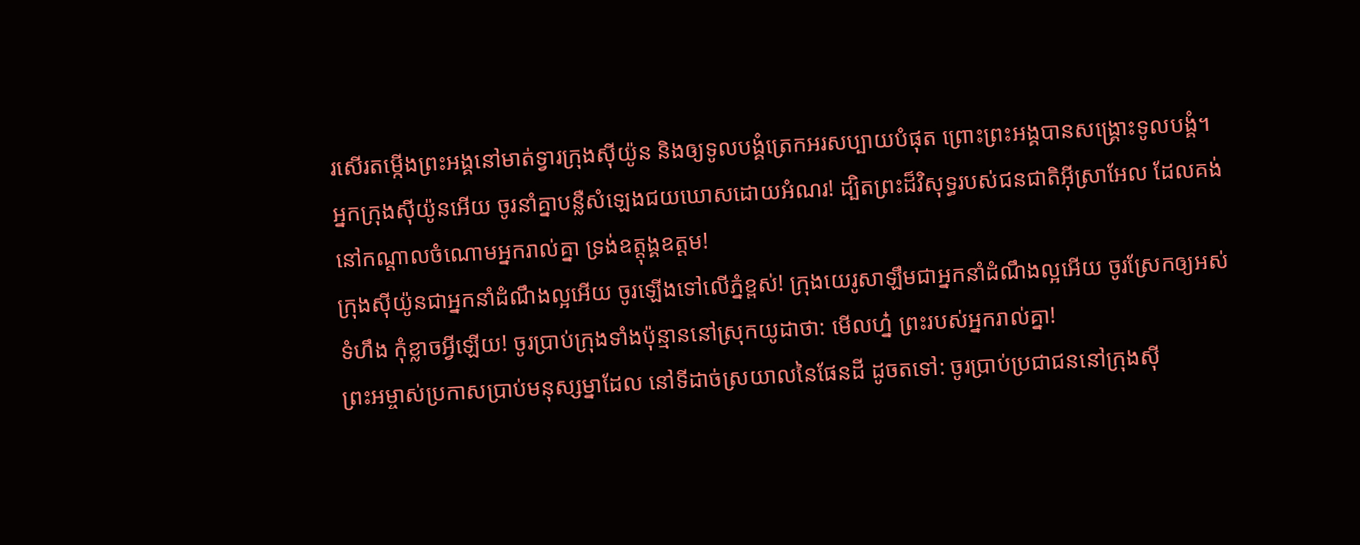រសើរតម្កើងព្រះអង្គនៅមាត់ទ្វារក្រុងស៊ីយ៉ូន និងឲ្យទូលបង្គំត្រេកអរសប្បាយបំផុត ព្រោះព្រះអង្គបានសង្គ្រោះទូលបង្គំ។
អ្នកក្រុងស៊ីយ៉ូនអើយ ចូរនាំគ្នាបន្លឺសំឡេងជយឃោសដោយអំណរ! ដ្បិតព្រះដ៏វិសុទ្ធរបស់ជនជាតិអ៊ីស្រាអែល ដែលគង់នៅកណ្ដាលចំណោមអ្នករាល់គ្នា ទ្រង់ឧត្ដុង្គឧត្ដម!
ក្រុងស៊ីយ៉ូនជាអ្នកនាំដំណឹងល្អអើយ ចូរឡើងទៅលើភ្នំខ្ពស់! ក្រុងយេរូសាឡឹមជាអ្នកនាំដំណឹងល្អអើយ ចូរស្រែកឲ្យអស់ទំហឹង កុំខ្លាចអ្វីឡើយ! ចូរប្រាប់ក្រុងទាំងប៉ុន្មាននៅស្រុកយូដាថា: មើលហ្ន៎ ព្រះរបស់អ្នករាល់គ្នា!
ព្រះអម្ចាស់ប្រកាសប្រាប់មនុស្សម្នាដែល នៅទីដាច់ស្រយាលនៃផែនដី ដូចតទៅ: ចូរប្រាប់ប្រជាជននៅក្រុងស៊ី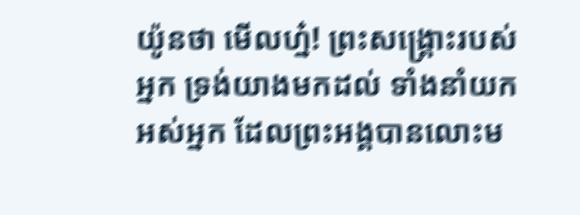យ៉ូនថា មើលហ្ន៎! ព្រះសង្គ្រោះរបស់អ្នក ទ្រង់យាងមកដល់ ទាំងនាំយកអស់អ្នក ដែលព្រះអង្គបានលោះម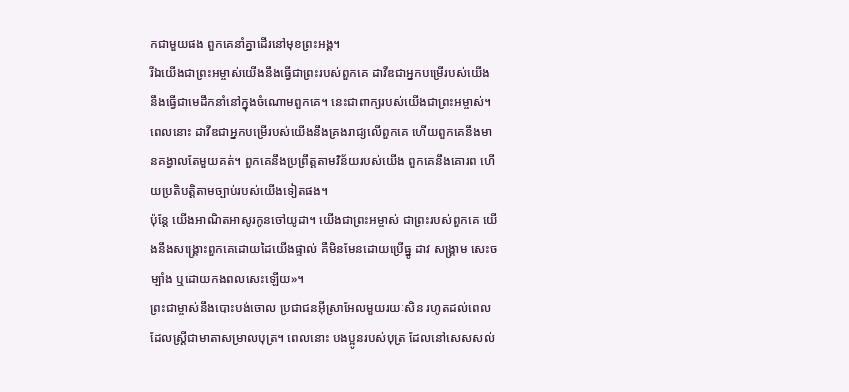កជាមួយផង ពួកគេនាំគ្នាដើរនៅមុខព្រះអង្គ។
រីឯយើងជាព្រះអម្ចាស់យើងនឹងធ្វើជាព្រះរបស់ពួកគេ ដាវីឌជាអ្នកបម្រើរបស់យើង នឹងធ្វើជាមេដឹកនាំនៅក្នុងចំណោមពួកគេ។ នេះជាពាក្យរបស់យើងជាព្រះអម្ចាស់។
ពេលនោះ ដាវីឌជាអ្នកបម្រើរបស់យើងនឹងគ្រងរាជ្យលើពួកគេ ហើយពួកគេនឹងមានគង្វាលតែមួយគត់។ ពួកគេនឹងប្រព្រឹត្តតាមវិន័យរបស់យើង ពួកគេនឹងគោរព ហើយប្រតិបត្តិតាមច្បាប់របស់យើងទៀតផង។
ប៉ុន្តែ យើងអាណិតអាសូរកូនចៅយូដា។ យើងជាព្រះអម្ចាស់ ជាព្រះរបស់ពួកគេ យើងនឹងសង្គ្រោះពួកគេដោយដៃយើងផ្ទាល់ គឺមិនមែនដោយប្រើធ្នូ ដាវ សង្គ្រាម សេះចម្បាំង ឬដោយកងពលសេះឡើយ»។
ព្រះជាម្ចាស់នឹងបោះបង់ចោល ប្រជាជនអ៊ីស្រាអែលមួយរយៈសិន រហូតដល់ពេលដែលស្ត្រីជាមាតាសម្រាលបុត្រ។ ពេលនោះ បងប្អូនរបស់បុត្រ ដែលនៅសេសសល់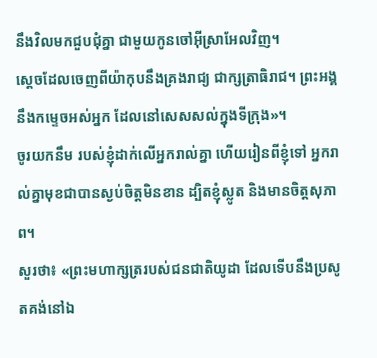នឹងវិលមកជួបជុំគ្នា ជាមួយកូនចៅអ៊ីស្រាអែលវិញ។
ស្ដេចដែលចេញពីយ៉ាកុបនឹងគ្រងរាជ្យ ជាក្សត្រាធិរាជ។ ព្រះអង្គនឹងកម្ទេចអស់អ្នក ដែលនៅសេសសល់ក្នុងទីក្រុង»។
ចូរយកនឹម របស់ខ្ញុំដាក់លើអ្នករាល់គ្នា ហើយរៀនពីខ្ញុំទៅ អ្នករាល់គ្នាមុខជាបានស្ងប់ចិត្តមិនខាន ដ្បិតខ្ញុំស្លូត និងមានចិត្តសុភាព។
សួរថា៖ «ព្រះមហាក្សត្ររបស់ជនជាតិយូដា ដែលទើបនឹងប្រសូតគង់នៅឯ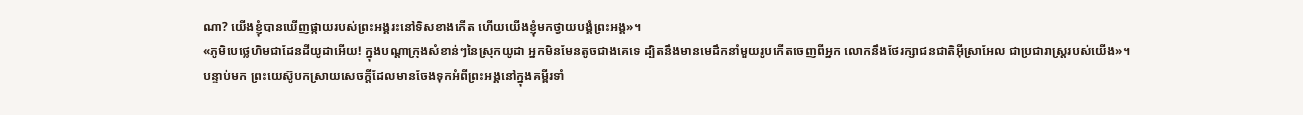ណា? យើងខ្ញុំបានឃើញផ្កាយរបស់ព្រះអង្គរះនៅទិសខាងកើត ហើយយើងខ្ញុំមកថ្វាយបង្គំព្រះអង្គ»។
«ភូមិបេថ្លេហិមជាដែនដីយូដាអើយ! ក្នុងបណ្ដាក្រុងសំខាន់ៗនៃស្រុកយូដា អ្នកមិនមែនតូចជាងគេទេ ដ្បិតនឹងមានមេដឹកនាំមួយរូបកើតចេញពីអ្នក លោកនឹងថែរក្សាជនជាតិអ៊ីស្រាអែល ជាប្រជារាស្ត្ររបស់យើង»។
បន្ទាប់មក ព្រះយេស៊ូបកស្រាយសេចក្ដីដែលមានចែងទុកអំពីព្រះអង្គនៅក្នុងគម្ពីរទាំ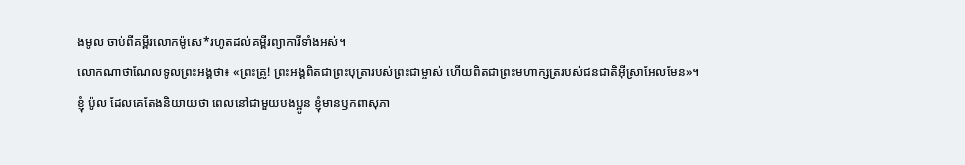ងមូល ចាប់ពីគម្ពីរលោកម៉ូសេ*រហូតដល់គម្ពីរព្យាការីទាំងអស់។
លោកណាថាណែលទូលព្រះអង្គថា៖ «ព្រះគ្រូ! ព្រះអង្គពិតជាព្រះបុត្រារបស់ព្រះជាម្ចាស់ ហើយពិតជាព្រះមហាក្សត្ររបស់ជនជាតិអ៊ីស្រាអែលមែន»។
ខ្ញុំ ប៉ូល ដែលគេតែងនិយាយថា ពេលនៅជាមួយបងប្អូន ខ្ញុំមានឫកពាសុភា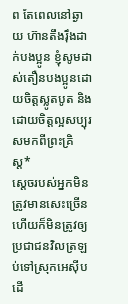ព តែពេលនៅឆ្ងាយ ហ៊ានតឹងរ៉ឹងដាក់បងប្អូន ខ្ញុំសូមដាស់តឿនបងប្អូនដោយចិត្តស្លូតបូត និងដោយចិត្តល្អសប្បុរសមកពីព្រះគ្រិស្ត*
ស្ដេចរបស់អ្នកមិនត្រូវមានសេះច្រើន ហើយក៏មិនត្រូវឲ្យប្រជាជនវិលត្រឡប់ទៅស្រុកអេស៊ីប ដើ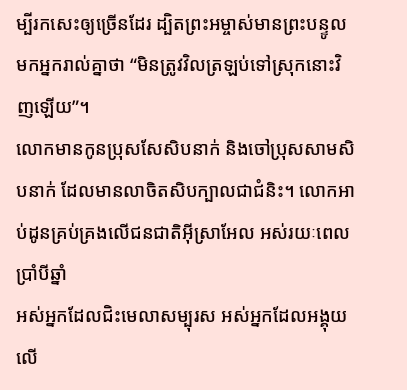ម្បីរកសេះឲ្យច្រើនដែរ ដ្បិតព្រះអម្ចាស់មានព្រះបន្ទូលមកអ្នករាល់គ្នាថា “មិនត្រូវវិលត្រឡប់ទៅស្រុកនោះវិញឡើយ”។
លោកមានកូនប្រុសសែសិបនាក់ និងចៅប្រុសសាមសិបនាក់ ដែលមានលាចិតសិបក្បាលជាជំនិះ។ លោកអាប់ដូនគ្រប់គ្រងលើជនជាតិអ៊ីស្រាអែល អស់រយៈពេលប្រាំបីឆ្នាំ
អស់អ្នកដែលជិះមេលាសម្បុរស អស់អ្នកដែលអង្គុយលើ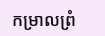កម្រាលព្រំ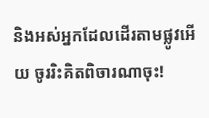និងអស់អ្នកដែលដើរតាមផ្លូវអើយ ចូររិះគិតពិចារណាចុះ!